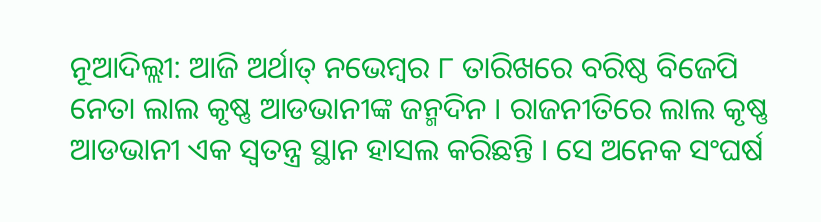ନୂଆଦିଲ୍ଲୀ: ଆଜି ଅର୍ଥାତ୍ ନଭେମ୍ବର ୮ ତାରିଖରେ ବରିଷ୍ଠ ବିଜେପି ନେତା ଲାଲ କୃଷ୍ଣ ଆଡଭାନୀଙ୍କ ଜନ୍ମଦିନ । ରାଜନୀତିରେ ଲାଲ କୃଷ୍ଣ ଆଡଭାନୀ ଏକ ସ୍ୱତନ୍ତ୍ର ସ୍ଥାନ ହାସଲ କରିଛନ୍ତି । ସେ ଅନେକ ସଂଘର୍ଷ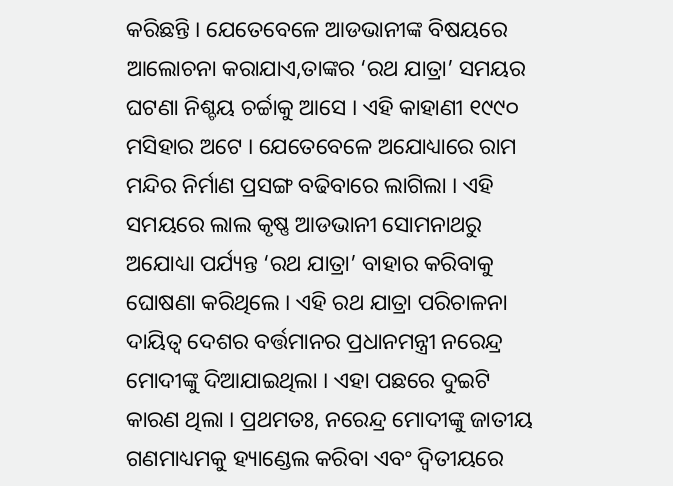କରିଛନ୍ତି । ଯେତେବେଳେ ଆଡଭାନୀଙ୍କ ବିଷୟରେ ଆଲୋଚନା କରାଯାଏ,ତାଙ୍କର ‘ରଥ ଯାତ୍ରା’ ସମୟର ଘଟଣା ନିଶ୍ଚୟ ଚର୍ଚ୍ଚାକୁ ଆସେ । ଏହି କାହାଣୀ ୧୯୯୦ ମସିହାର ଅଟେ । ଯେତେବେଳେ ଅଯୋଧ୍ୟାରେ ରାମ ମନ୍ଦିର ନିର୍ମାଣ ପ୍ରସଙ୍ଗ ବଢିବାରେ ଲାଗିଲା । ଏହି ସମୟରେ ଲାଲ କୃଷ୍ଣ ଆଡଭାନୀ ସୋମନାଥରୁ ଅଯୋଧ୍ୟା ପର୍ଯ୍ୟନ୍ତ ‘ରଥ ଯାତ୍ରା’ ବାହାର କରିବାକୁ ଘୋଷଣା କରିଥିଲେ । ଏହି ରଥ ଯାତ୍ରା ପରିଚାଳନା ଦାୟିତ୍ୱ ଦେଶର ବର୍ତ୍ତମାନର ପ୍ରଧାନମନ୍ତ୍ରୀ ନରେନ୍ଦ୍ର ମୋଦୀଙ୍କୁ ଦିଆଯାଇଥିଲା । ଏହା ପଛରେ ଦୁଇଟି କାରଣ ଥିଲା । ପ୍ରଥମତଃ, ନରେନ୍ଦ୍ର ମୋଦୀଙ୍କୁ ଜାତୀୟ ଗଣମାଧ୍ୟମକୁ ହ୍ୟାଣ୍ଡେଲ କରିବା ଏବଂ ଦ୍ୱିତୀୟରେ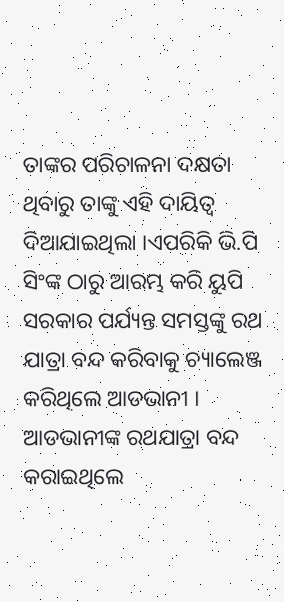ତାଙ୍କର ପରିଚାଳନା ଦକ୍ଷତା ଥିବାରୁ ତାଙ୍କୁ ଏହି ଦାୟିତ୍ୱ ଦିଆଯାଇଥିଲା ।ଏପରିକି ଭି.ପି ସିଂଙ୍କ ଠାରୁ ଆରମ୍ଭ କରି ୟୁପି ସରକାର ପର୍ଯ୍ୟନ୍ତ ସମସ୍ତଙ୍କୁ ରଥ ଯାତ୍ରା ବନ୍ଦ କରିବାକୁ ଚ୍ୟାଲେଞ୍ଜ କରିଥିଲେ ଆଡଭାନୀ ।
ଆଡଭାନୀଙ୍କ ରଥଯାତ୍ରା ବନ୍ଦ କରାଇଥିଲେ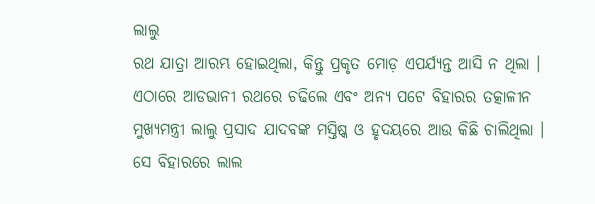ଲାଲୁ
ରଥ ଯାତ୍ରା ଆରମ୍ଭ ହୋଇଥିଲା, କିନ୍ତୁ ପ୍ରକୃତ ମୋଡ଼ ଏପର୍ଯ୍ୟନ୍ତ ଆସି ନ ଥିଲା । ଏଠାରେ ଆଡଭାନୀ ରଥରେ ଚଢିଲେ ଏବଂ ଅନ୍ୟ ପଟେ ବିହାରର ତତ୍କାଳୀନ ମୁଖ୍ୟମନ୍ତ୍ରୀ ଲାଲୁ ପ୍ରସାଦ ଯାଦବଙ୍କ ମସ୍ତିଷ୍କ ଓ ହୃଦୟରେ ଆଉ କିଛି ଚାଲିଥିଲା । ସେ ବିହାରରେ ଲାଲ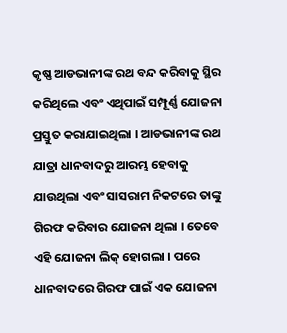କୃଷ୍ଣ ଆଡଭାନୀଙ୍କ ରଥ ବନ୍ଦ କରିବାକୁ ସ୍ଥିର କରିଥିଲେ ଏବଂ ଏଥିପାଇଁ ସମ୍ପୂର୍ଣ୍ଣ ଯୋଜନା ପ୍ରସ୍ତୁତ କରାଯାଇଥିଲା । ଆଡଭାନୀଙ୍କ ରଥ ଯାତ୍ରା ଧାନବାଦରୁ ଆରମ୍ଭ ହେବାକୁ ଯାଉଥିଲା ଏବଂ ସାସରାମ ନିକଟରେ ତାଙ୍କୁ ଗିରଫ କରିବାର ଯୋଜନା ଥିଲା । ତେବେ ଏହି ଯୋଜନା ଲିକ୍ ହୋଗଲା । ପରେ ଧାନବାଦରେ ଗିରଫ ପାଇଁ ଏକ ଯୋଜନା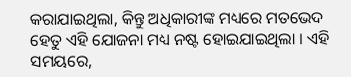କରାଯାଇଥିଲା, କିନ୍ତୁ ଅଧିକାରୀଙ୍କ ମଧ୍ୟରେ ମତଭେଦ ହେତୁ ଏହି ଯୋଜନା ମଧ୍ୟ ନଷ୍ଟ ହୋଇଯାଇଥିଲା । ଏହି ସମୟରେ,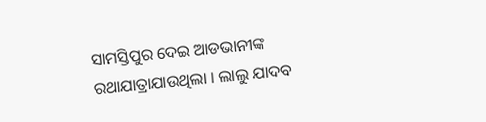ସାମସ୍ତିପୁର ଦେଇ ଆଡଭାନୀଙ୍କ ରଥାଯାତ୍ରାଯାଉଥିଲା । ଲାଲୁ ଯାଦବ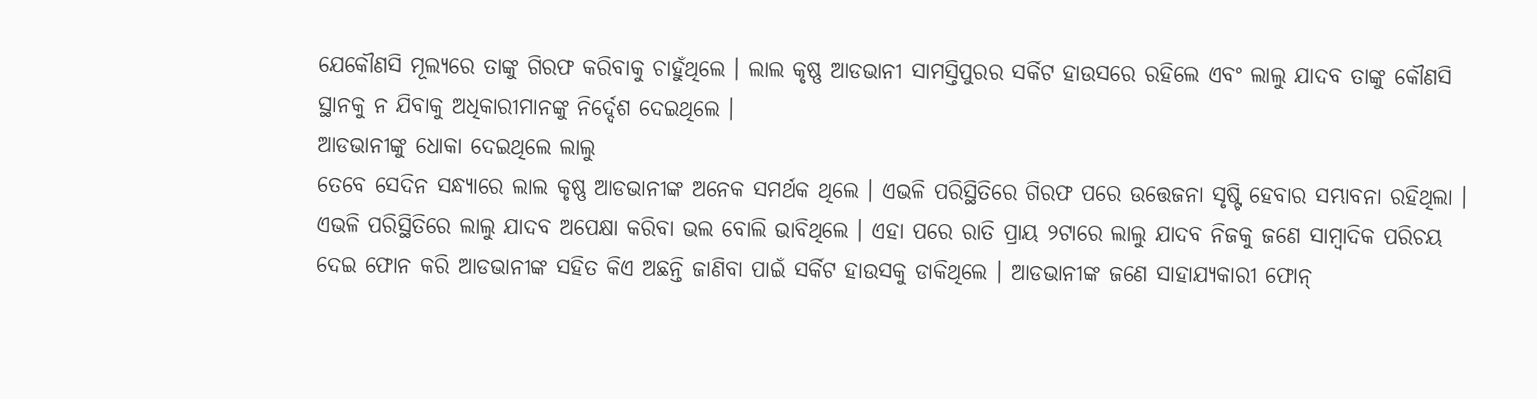ଯେକୌଣସି ମୂଲ୍ୟରେ ତାଙ୍କୁ ଗିରଫ କରିବାକୁ ଚାହୁଁଥିଲେ । ଲାଲ କୃଷ୍ଣ ଆଡଭାନୀ ସାମସ୍ତିପୁରର ସର୍କିଟ ହାଉସରେ ରହିଲେ ଏବଂ ଲାଲୁ ଯାଦବ ତାଙ୍କୁ କୌଣସି ସ୍ଥାନକୁ ନ ଯିବାକୁ ଅଧିକାରୀମାନଙ୍କୁ ନିର୍ଦ୍ଦେଶ ଦେଇଥିଲେ ।
ଆଡଭାନୀଙ୍କୁ ଧୋକା ଦେଇଥିଲେ ଲାଲୁ
ତେବେ ସେଦିନ ସନ୍ଧ୍ୟାରେ ଲାଲ କୃଷ୍ଣ ଆଡଭାନୀଙ୍କ ଅନେକ ସମର୍ଥକ ଥିଲେ । ଏଭଳି ପରିସ୍ଥିତିରେ ଗିରଫ ପରେ ଉତ୍ତେଜନା ସୃଷ୍ଟି ହେବାର ସମ୍ଭାବନା ରହିଥିଲା । ଏଭଳି ପରିସ୍ଥିତିରେ ଲାଲୁ ଯାଦବ ଅପେକ୍ଷା କରିବା ଭଲ ବୋଲି ଭାବିଥିଲେ । ଏହା ପରେ ରାତି ପ୍ରାୟ ୨ଟାରେ ଲାଲୁ ଯାଦବ ନିଜକୁ ଜଣେ ସାମ୍ବାଦିକ ପରିଚୟ ଦେଇ ଫୋନ କରି ଆଡଭାନୀଙ୍କ ସହିତ କିଏ ଅଛନ୍ତି ଜାଣିବା ପାଇଁ ସର୍କିଟ ହାଉସକୁ ଡାକିଥିଲେ । ଆଡଭାନୀଙ୍କ ଜଣେ ସାହାଯ୍ୟକାରୀ ଫୋନ୍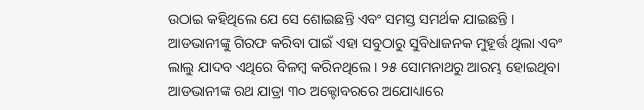ଉଠାଇ କହିଥିଲେ ଯେ ସେ ଶୋଇଛନ୍ତି ଏବଂ ସମସ୍ତ ସମର୍ଥକ ଯାଇଛନ୍ତି । ଆଡଭାନୀଙ୍କୁ ଗିରଫ କରିବା ପାଇଁ ଏହା ସବୁଠାରୁ ସୁବିଧାଜନକ ମୁହୂର୍ତ୍ତ ଥିଲା ଏବଂ ଲାଲୁ ଯାଦବ ଏଥିରେ ବିଳମ୍ବ କରିନଥିଲେ । ୨୫ ସୋମନାଥରୁ ଆରମ୍ଭ ହୋଇଥିବା ଆଡଭାନୀଙ୍କ ରଥ ଯାତ୍ରା ୩୦ ଅକ୍ଟୋବରରେ ଅଯୋଧ୍ୟାରେ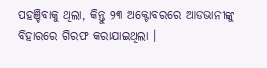ପହଞ୍ଚିବାକୁ ଥିଲା, କିନ୍ତୁ ୨୩ ଅକ୍ଟୋବରରେ ଆଡଭାନୀଙ୍କୁ ବିହାରରେ ଗିରଫ କରାଯାଇଥିଲା ।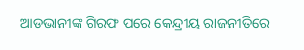ଆଡଭାନୀଙ୍କ ଗିରଫ ପରେ କେନ୍ଦ୍ରୀୟ ରାଜନୀତିରେ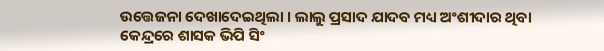ଉତ୍ତେଜନା ଦେଖାଦେଇଥିଲା । ଲାଲୁ ପ୍ରସାଦ ଯାଦବ ମଧ୍ୟ ଅଂଶୀଦାର ଥିବା କେନ୍ଦ୍ରରେ ଶାସକ ଭିପି ସିଂ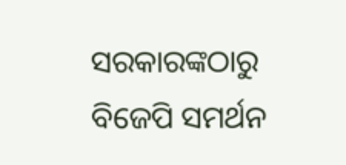ସରକାରଙ୍କଠାରୁ ବିଜେପି ସମର୍ଥନ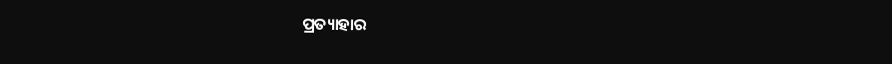ପ୍ରତ୍ୟାହାର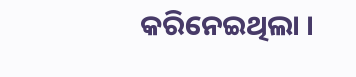କରିନେଇଥିଲା ।